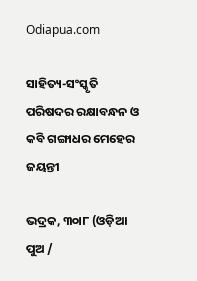Odiapua.com

ସାହିତ୍ୟ-ସଂସ୍କୃତି ପରିଷଦର ରକ୍ଷାବନ୍ଧନ ଓ କବି ଗଙ୍ଗାଧର ମେହେର ଜୟନ୍ତୀ

ଭଦ୍ରକ, ୩୦ା୮ (ଓଡ଼ିଆ ପୁଅ /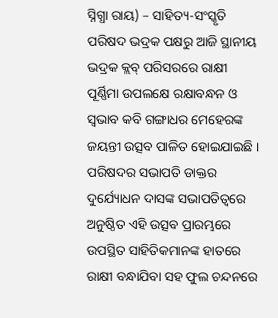ସ୍ନିଗ୍ଧା ରାୟ) – ସାହିତ୍ୟ-ସଂସ୍କୃତି ପରିଷଦ ଭଦ୍ରକ ପକ୍ଷରୁ ଆଜି ସ୍ଥାନୀୟ ଭଦ୍ରକ କ୍ଲବ୍ ପରିସରରେ ରାକ୍ଷୀ ପୂର୍ଣ୍ଣିମା ଉପଲକ୍ଷେ ରକ୍ଷାବନ୍ଧନ ଓ ସ୍ୱଭାବ କବି ଗଙ୍ଗାଧର ମେହେରଙ୍କ ଜୟନ୍ତୀ ଉତ୍ସବ ପାଳିତ ହୋଇଯାଇଛି । ପରିଷଦର ସଭାପତି ଡାକ୍ତର ଦୁର୍ଯ୍ୟୋଧନ ଦାସଙ୍କ ସଭାପତିତ୍ୱରେ ଅନୁଷ୍ଠିତ ଏହି ଉତ୍ସବ ପ୍ରାରମ୍ଭରେ ଉପସ୍ଥିତ ସାହିତିକମାନଙ୍କ ହାତରେ ରାକ୍ଷୀ ବନ୍ଧାଯିବା ସହ ଫୁଲ ଚନ୍ଦନରେ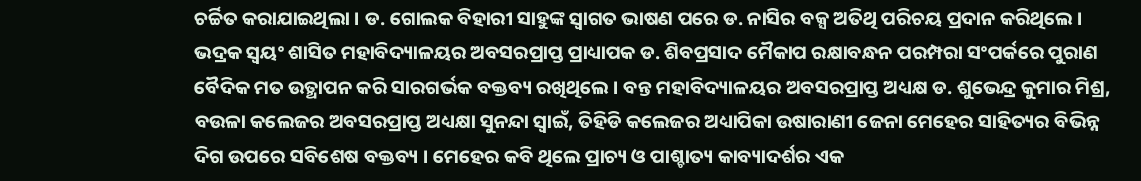ଚର୍ଚ୍ଚିତ କରାଯାଇଥିଲା । ଡ. ଗୋଲକ ବିହାରୀ ସାହୁଙ୍କ ସ୍ୱାଗତ ଭାଷଣ ପରେ ଡ. ନାସିର ବକ୍ସ ଅତିଥି ପରିଚୟ ପ୍ରଦାନ କରିଥିଲେ । ଭଦ୍ରକ ସ୍ୱୟଂ ଶାସିତ ମହାବିଦ୍ୟାଳୟର ଅବସରପ୍ରାପ୍ତ ପ୍ରାଧ୍ୟାପକ ଡ. ଶିବପ୍ରସାଦ ମୈକାପ ରକ୍ଷାବନ୍ଧନ ପରମ୍ପରା ସଂପର୍କରେ ପୁରାଣ ବୈଦିକ ମତ ଉତ୍ଥାପନ କରି ସାରଗର୍ଭକ ବକ୍ତବ୍ୟ ରଖିଥିଲେ । ବନ୍ତ ମହାବିଦ୍ୟାଳୟର ଅବସରପ୍ରାପ୍ତ ଅଧ୍ୟକ୍ଷ ଡ. ଶୁଭେନ୍ଦ୍ର କୁମାର ମିଶ୍ର, ବଉଳା କଲେଜର ଅବସରପ୍ରାପ୍ତ ଅଧ୍ୟକ୍ଷା ସୁନନ୍ଦା ସ୍ୱାଇଁ, ତିହିଡି କଲେଜର ଅଧ୍ୟାପିକା ଉଷାରାଣୀ ଜେନା ମେହେର ସାହିତ୍ୟର ବିଭିନ୍ନ ଦିଗ ଉପରେ ସବିଶେଷ ବକ୍ତବ୍ୟ । ମେହେର କବି ଥିଲେ ପ୍ରାଚ୍ୟ ଓ ପାଶ୍ଚାତ୍ୟ କାବ୍ୟାଦର୍ଶର ଏକ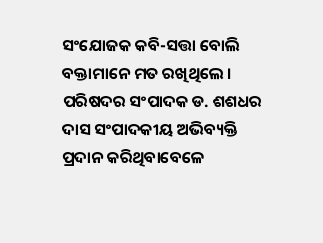ସଂଯୋଜକ କବି-ସତ୍ତା ବୋଲି ବକ୍ତାମାନେ ମତ ରଖିଥିଲେ । ପରିଷଦର ସଂପାଦକ ଡ. ଶଶଧର ଦାସ ସଂପାଦକୀୟ ଅଭିବ୍ୟକ୍ତି ପ୍ରଦାନ କରିଥିବାବେଳେ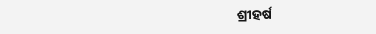ଶ୍ରୀହର୍ଷ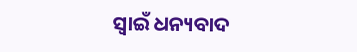ସ୍ୱାଇଁ ଧନ୍ୟବାଦ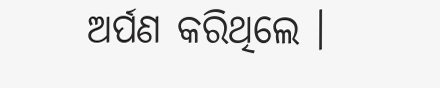ଅର୍ପଣ କରିଥିଲେ ।